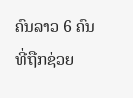ຄົນລາວ 6 ຄົນ ທີ່ຖືກຊ່ວຍ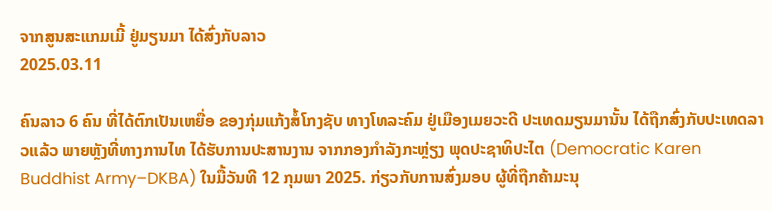ຈາກສູນສະແກມເມີ້ ຢູ່ມຽນມາ ໄດ້ສົ່ງກັບລາວ
2025.03.11

ຄົນລາວ 6 ຄົນ ທີ່ໄດ້ຕົກເປັນເຫຍື່ອ ຂອງກຸ່ມແກ້ງສໍ້ໂກງຊັບ ທາງໂທລະຄົມ ຢູ່ເມືອງເມຍວະດີ ປະເທດມຽນມານັ້ນ ໄດ້ຖືກສົ່ງກັບປະເທດລາວແລ້ວ ພາຍຫຼັງທີ່ທາງການໄທ ໄດ້ຮັບການປະສານງານ ຈາກກອງກໍາລັງກະຫຼ່ຽງ ພຸດປະຊາທິປະໄຕ (Democratic Karen Buddhist Army–DKBA) ໃນມື້ວັນທີ 12 ກຸມພາ 2025. ກ່ຽວກັບການສົ່ງມອບ ຜູ້ທີ່ຖືກຄ້າມະນຸ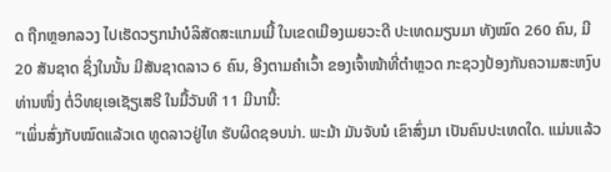ດ ຖືກຫຼອກລວງ ໄປເຮັດວຽກນໍາບໍລິສັດສະແກມເມີ້ ໃນເຂດເມືອງເມຍວະດີ ປະເທດມຽນມາ ທັງໝົດ 260 ຄົນ, ມີ 20 ສັນຊາດ ຊຶ່ງໃນນັ້ນ ມີສັນຊາດລາວ 6 ຄົນ, ອີງຕາມຄໍາເວົ້າ ຂອງເຈົ້າໜ້າທີ່ຕໍາຫຼວດ ກະຊວງປ້ອງກັນຄວາມສະຫງົບ ທ່ານໜຶ່ງ ຕໍ່ວິທຍຸເອເຊັຽເສຣີ ໃນມື້ວັນທີ 11 ມີນານີ້:
“ເພິ່ນສົ່ງກັບໝົດແລ້ວເດ ທູດລາວຢູ່ໄທ ຮັບຜິດຊອບນ່າ. ພະມ້າ ມັນຈັບນໍ ເຂົາສົ່ງມາ ເປັນຄົນປະເທດໃດ. ແມ່ນແລ້ວ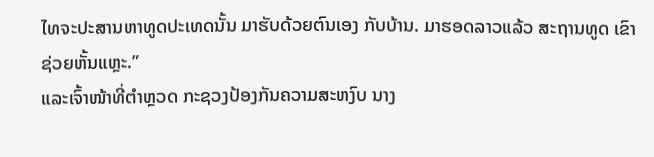ໄທຈະປະສານຫາທູດປະເທດນັ້ນ ມາຮັບດ້ວຍຕົນເອງ ກັບບ້ານ. ມາຮອດລາວແລ້ວ ສະຖານທູດ ເຂົາຊ່ວຍຫັ້ນແຫຼະ.”
ແລະເຈົ້າໜ້າທີ່ຕໍາຫຼວດ ກະຊວງປ້ອງກັນຄວາມສະຫງົບ ນາງ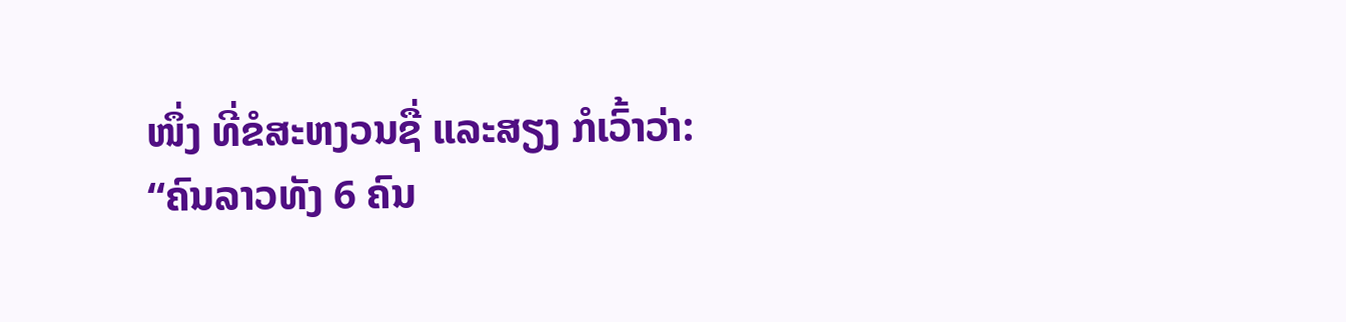ໜຶ່ງ ທີ່ຂໍສະຫງວນຊື່ ແລະສຽງ ກໍເວົ້າວ່າ:
“ຄົນລາວທັງ 6 ຄົນ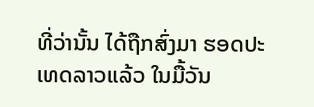ທີ່ວ່ານັ້ນ ໄດ້ຖືກສົ່ງມາ ຮອດປະເທດລາວແລ້ວ ໃນມື້ວັນ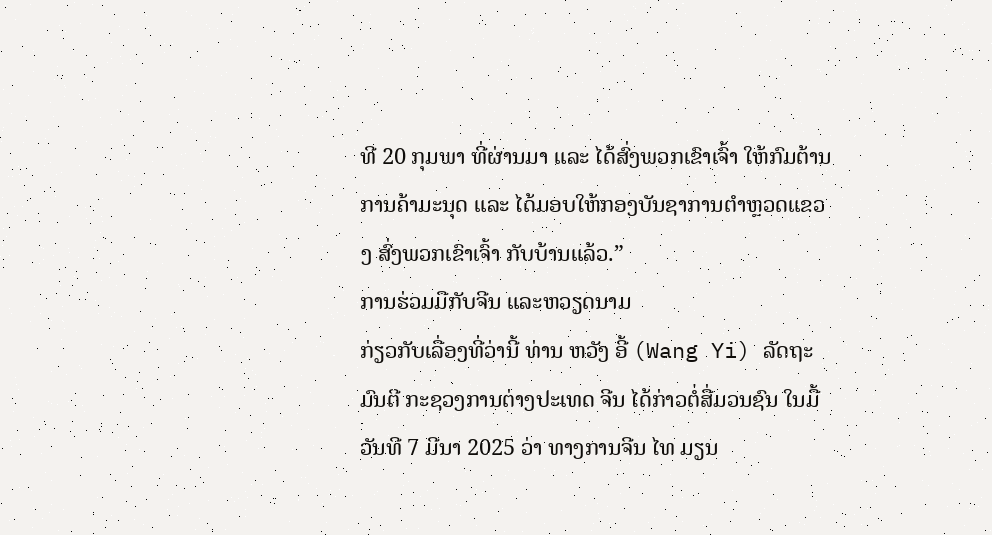ທີ 20 ກຸມພາ ທີ່ຜ່ານມາ ແລະ ໄດ້ສົ່ງພວກເຂົາເຈົ້າ ໃຫ້ກົມຕ້ານການຄ້າມະນຸດ ແລະ ໄດ້ມອບໃຫ້ກອງບັນຊາການຕໍາຫຼວດແຂວງ ສົ່ງພວກເຂົາເຈົ້າ ກັບບ້ານແລ້ວ.”
ການຮ່ວມມືກັບຈີນ ແລະຫວຽດນາມ
ກ່ຽວກັບເລື່ອງທີ່ວ່ານີ້ ທ່ານ ຫວັງ ອີ້ (Wang Yi) ລັດຖະມົນຕີ ກະຊວງການຕ່າງປະເທດ ຈີນ ໄດ້ກ່າວຕໍ່ສື່ມວນຊົນ ໃນມື້ວັນທີ 7 ມີນາ 2025 ວ່າ ທາງການຈີນ ໄທ ມຽນ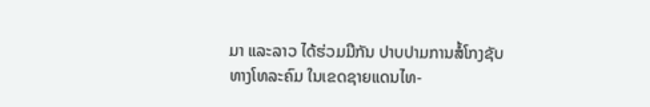ມາ ແລະລາວ ໄດ້ຮ່ວມມືກັນ ປາບປາມການສໍ້ໂກງຊັບ ທາງໂທລະຄົມ ໃນເຂດຊາຍແດນໄທ-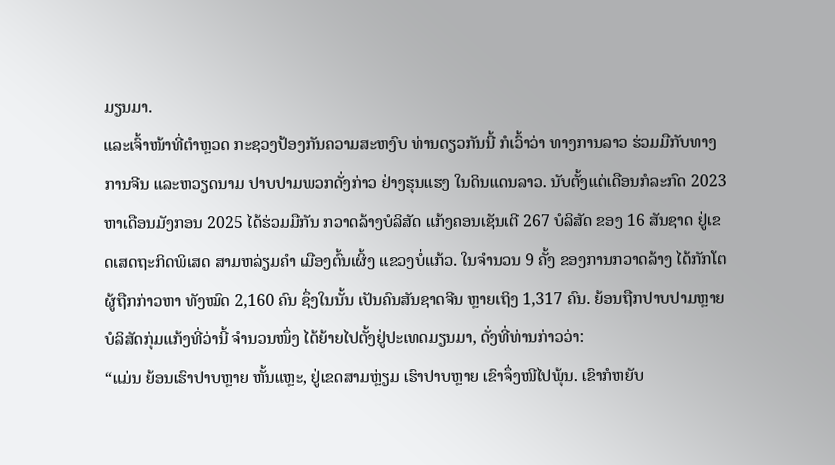ມຽນມາ.
ແລະເຈົ້າໜ້າທີ່ຕໍາຫຼວດ ກະຊວງປ້ອງກັນຄວາມສະຫງົບ ທ່ານດຽວກັນນີ້ ກໍເວົ້າວ່າ ທາງການລາວ ຮ່ວມມືກັບທາງການຈີນ ແລະຫວຽດນາມ ປາບປາມພວກດັ່ງກ່າວ ຢ່າງຮຸນແຮງ ໃນດິນແດນລາວ. ນັບຕັ້ງແຕ່ເດືອນກໍລະກົດ 2023 ຫາເດືອນມັງກອນ 2025 ໄດ້ຮ່ວມມືກັນ ກວາດລ້າງບໍລິສັດ ແກ້ງຄອນເຊັນເຕີ 267 ບໍລິສັດ ຂອງ 16 ສັນຊາດ ຢູ່ເຂດເສດຖະກິດພິເສດ ສາມຫລ່ຽມຄໍາ ເມືອງຕົ້ນເຜິ້ງ ແຂວງບໍ່ແກ້ວ. ໃນຈໍານວນ 9 ຄັ້ງ ຂອງການກວາດລ້າງ ໄດ້ກັກໂຕຜູ້ຖືກກ່າວຫາ ທັງໝົດ 2,160 ຄົນ ຊຶ່ງໃນນັ້ນ ເປັນຄົນສັນຊາດຈີນ ຫຼາຍເຖິງ 1,317 ຄົນ. ຍ້ອນຖືກປາບປາມຫຼາຍ ບໍລິສັດກຸ່ມແກ້ງທີ່ວ່ານີ້ ຈໍານວນໜຶ່ງ ໄດ້ຍ້າຍໄປຕັ້ງຢູ່ປະເທດມຽນມາ, ດັ່ງທີ່ທ່ານກ່າວວ່າ:
“ແມ່ນ ຍ້ອນເຮົາປາບຫຼາຍ ຫັ້ນແຫຼະ, ຢູ່ເຂດສາມຫຼ່ຽມ ເຮົາປາບຫຼາຍ ເຂົາຈຶ່ງໜີໄປພຸ້ນ. ເຂົາກໍຫຍັບ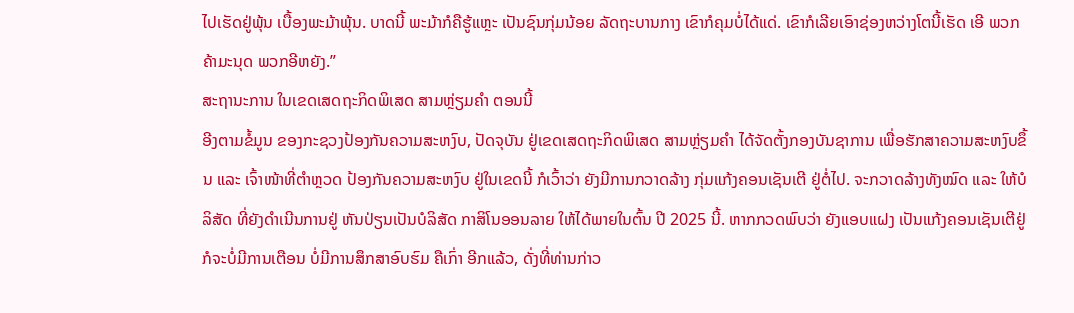ໄປເຮັດຢູ່ພຸ້ນ ເບື້ອງພະມ້າພຸ້ນ. ບາດນີ້ ພະມ້າກໍຄືຮູ້ແຫຼະ ເປັນຊົນກຸ່ມນ້ອຍ ລັດຖະບານກາງ ເຂົາກໍຄຸມບໍ່ໄດ້ແດ່. ເຂົາກໍເລີຍເອົາຊ່ອງຫວ່າງໂຕນີ້ເຮັດ ເອີ ພວກຄ້າມະນຸດ ພວກອີຫຍັງ.”
ສະຖານະການ ໃນເຂດເສດຖະກິດພິເສດ ສາມຫຼ່ຽມຄຳ ຕອນນີ້
ອີງຕາມຂໍ້ມູນ ຂອງກະຊວງປ້ອງກັນຄວາມສະຫງົບ, ປັດຈຸບັນ ຢູ່ເຂດເສດຖະກິດພິເສດ ສາມຫຼ່ຽມຄໍາ ໄດ້ຈັດຕັ້ງກອງບັນຊາການ ເພື່ອຮັກສາຄວາມສະຫງົບຂຶ້ນ ແລະ ເຈົ້າໜ້າທີ່ຕໍາຫຼວດ ປ້ອງກັນຄວາມສະຫງົບ ຢູ່ໃນເຂດນີ້ ກໍເວົ້າວ່າ ຍັງມີການກວາດລ້າງ ກຸ່ມແກ້ງຄອນເຊັນເຕີ ຢູ່ຕໍ່ໄປ. ຈະກວາດລ້າງທັງໝົດ ແລະ ໃຫ້ບໍລິສັດ ທີ່ຍັງດໍາເນີນການຢູ່ ຫັນປ່ຽນເປັນບໍລິສັດ ກາສິໂນອອນລາຍ ໃຫ້ໄດ້ພາຍໃນຕົ້ນ ປີ 2025 ນີ້. ຫາກກວດພົບວ່າ ຍັງແອບແຝງ ເປັນແກ້ງຄອນເຊັນເຕີຢູ່ ກໍຈະບໍ່ມີການເຕືອນ ບໍ່ມີການສຶກສາອົບຮົມ ຄືເກົ່າ ອີກແລ້ວ, ດັ່ງທີ່ທ່ານກ່າວ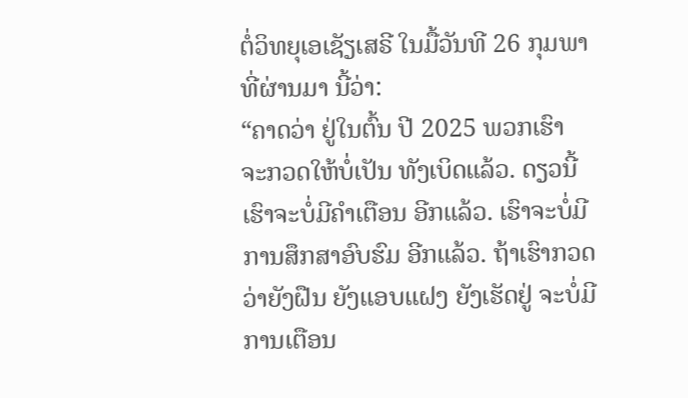ຕໍ່ວິທຍຸເອເຊັຽເສຣີ ໃນມື້ວັນທີ 26 ກຸມພາທີ່ຜ່ານມາ ນີ້ວ່າ:
“ຄາດວ່າ ຢູ່ໃນຕົ້ນ ປີ 2025 ພວກເຮົາ ຈະກວດໃຫ້ບໍ່ເປັນ ທັງເບິດແລ້ວ. ດຽວນີ້ ເຮົາຈະບໍ່ມີຄໍາເຕືອນ ອີກແລ້ວ. ເຮົາຈະບໍ່ມີ ການສຶກສາອົບຮົມ ອີກແລ້ວ. ຖ້າເຮົາກວດວ່າຍັງຝືນ ຍັງແອບແຝງ ຍັງເຮັດຢູ່ ຈະບໍ່ມີການເຕືອນ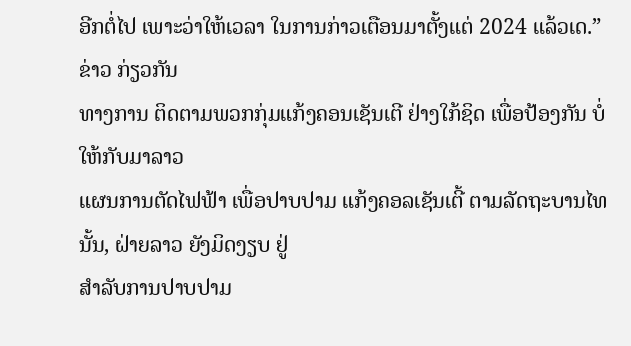ອີກຕໍ່ໄປ ເພາະວ່າໃຫ້ເວລາ ໃນການກ່າວເຕືອນມາຕັ້ງແຕ່ 2024 ແລ້ວເດ.”
ຂ່າວ ກ່ຽວກັນ
ທາງການ ຕິດຕາມພວກກຸ່ມແກ້ງຄອນເຊັນເຕີ ຢ່າງໃກ້ຊິດ ເພື່ອປ້ອງກັນ ບໍ່ໃຫ້ກັບມາລາວ
ແຜນການຕັດໄຟຟ້າ ເພື່ອປາບປາມ ແກ້ງຄອລເຊັນເຕີ້ ຕາມລັດຖະບານໄທ ນັ້ນ, ຝ່າຍລາວ ຍັງມິດງຽບ ຢູ່
ສໍາລັບການປາບປາມ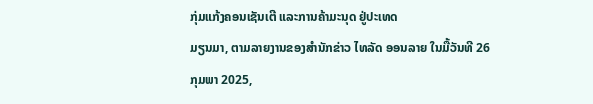ກຸ່ມແກ້ງຄອນເຊັນເຕີ ແລະການຄ້າມະນຸດ ຢູ່ປະເທດ
ມຽນມາ, ຕາມລາຍງານຂອງສໍານັກຂ່າວ ໄທລັດ ອອນລາຍ ໃນມື້ວັນທີ 26
ກຸມພາ 2025,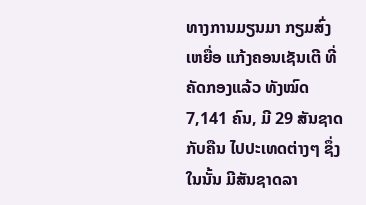ທາງການມຽນມາ ກຽມສົ່ງເຫຍື່ອ ແກ້ງຄອນເຊັນເຕີ ທີ່ຄັດກອງແລ້ວ ທັງໝົດ 7,141 ຄົນ, ມີ 29 ສັນຊາດ ກັບຄືນ ໄປປະເທດຕ່າງໆ ຊຶ່ງໃນນັ້ນ ມີສັນຊາດລາ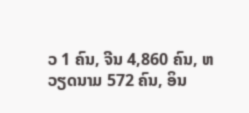ວ 1 ຄົນ, ຈີນ 4,860 ຄົນ, ຫວຽດນາມ 572 ຄົນ, ອິນ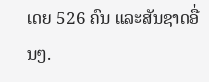ເດຍ 526 ຄົນ ແລະສັນຊາດອື່ນໆ.